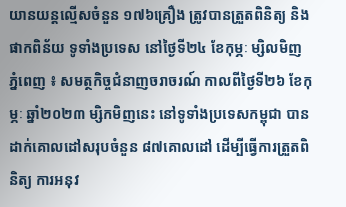យានយន្តល្មើសចំនួន ១៧៦គ្រឿង ត្រូវបានត្រួតពិនិត្យ និងផាកពិន័យ ទូទាំងប្រទេស នៅថ្ងៃទី២៤ ខែកុម្ភៈ ម្សិលមិញ
ភ្នំពេញ ៖ សមត្ថកិច្ចជំនាញចរាចរណ៍ កាលពីថ្ងៃទី២៦ ខែកុម្ភៈ ឆ្នាំ២០២៣ ម្សិកមិញនេះ នៅទូទាំងប្រទេសកម្ពុជា បានដាក់គោលដៅសរុបចំនួន ៨៧គោលដៅ ដើម្បីធ្វើការត្រួតពិនិត្យ ការអនុវ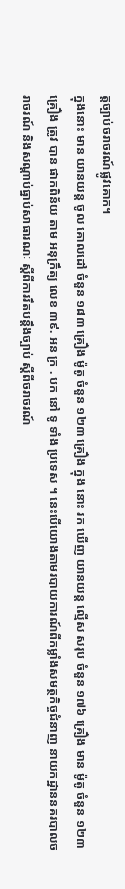ត្តច្បាប់ចរាចរណ៍ផ្លូវគោក។
ក្នុងនោះ មាន យានយន្ត ចូល គោលដៅ ចំនួន ១៨៣ គ្រឿង ម៉ូតូ ចំនួន ១២៣ គ្រឿង ក្នុង នោះ រក ឃើញ យានយន្ត ល្មើស សរុប ចំនួន ១៧៦ គ្រឿង មាន ម៉ូតូ ចំនួន ១២៣ គ្រឿង ត្រូវ បាន ផាកពិន័យ តាម អនុក្រឹត្យ លេខ ៣៩. អន ក្រ . បក នៅ ទូ ទាំង ប្រទេស ។ នេះបើយោងតាមរបាយការណ៍ពីកម្លាំងសមត្ថកិច្ចជំនាញ នាយកដ្ឋាននគរបាលចរាចរណ៍ និងសណ្តាប់ធ្នាប់សាធារណៈ ស្តីពីការរឹតបន្ដឹងច្បាប់ ស្ដីពីចរាចរណ៍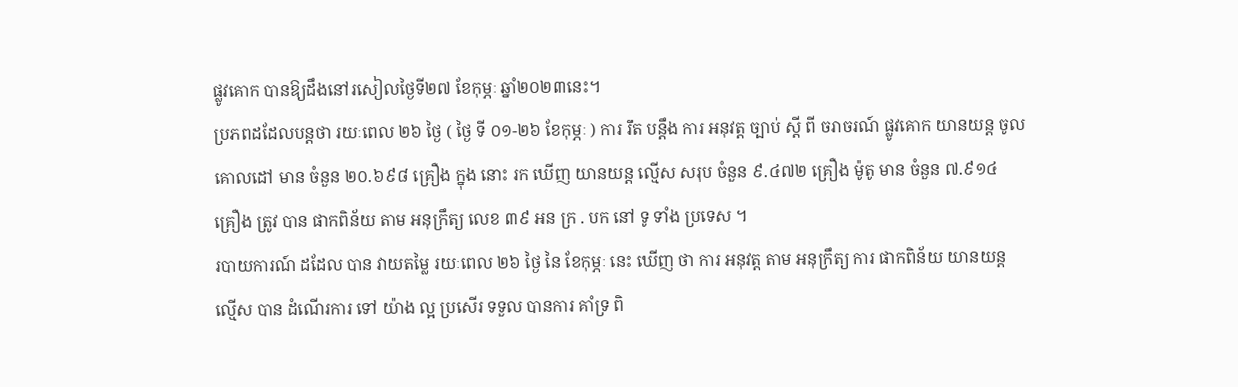ផ្លូវគោក បានឱ្យដឹងនៅរសៀលថ្ងៃទី២៧ ខែកុម្ភៈ ឆ្នាំ២០២៣នេះ។
ប្រភពដដែលបន្តថា រយៈពេល ២៦ ថ្ងៃ ( ថ្ងៃ ទី ០១-២៦ ខែកុម្ភៈ ) ការ រឹត បន្ដឹង ការ អនុវត្ត ច្បាប់ ស្ដី ពី ចរាចរណ៍ ផ្លូវគោក យានយន្ត ចូល គោលដៅ មាន ចំនួន ២០.៦៩៨ គ្រឿង ក្នុង នោះ រក ឃើញ យានយន្ត ល្មើស សរុប ចំនួន ៩.៤៧២ គ្រឿង ម៉ូតូ មាន ចំនួន ៧.៩១៤ គ្រឿង ត្រូវ បាន ផាកពិន័យ តាម អនុក្រឹត្យ លេខ ៣៩ អន ក្រ . បក នៅ ទូ ទាំង ប្រទេស ។
របាយការណ៍ ដដែល បាន វាយតម្លៃ រយៈពេល ២៦ ថ្ងៃ នៃ ខែកុម្ភៈ នេះ ឃើញ ថា ការ អនុវត្ត តាម អនុក្រឹត្យ ការ ផាកពិន័យ យានយន្ត ល្មើស បាន ដំណើរការ ទៅ យ៉ាង ល្អ ប្រសើរ ទទួល បានការ គាំទ្រ ពិ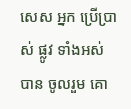សេស អ្នក ប្រើប្រាស់ ផ្លូវ ទាំងអស់ បាន ចូលរួម គោ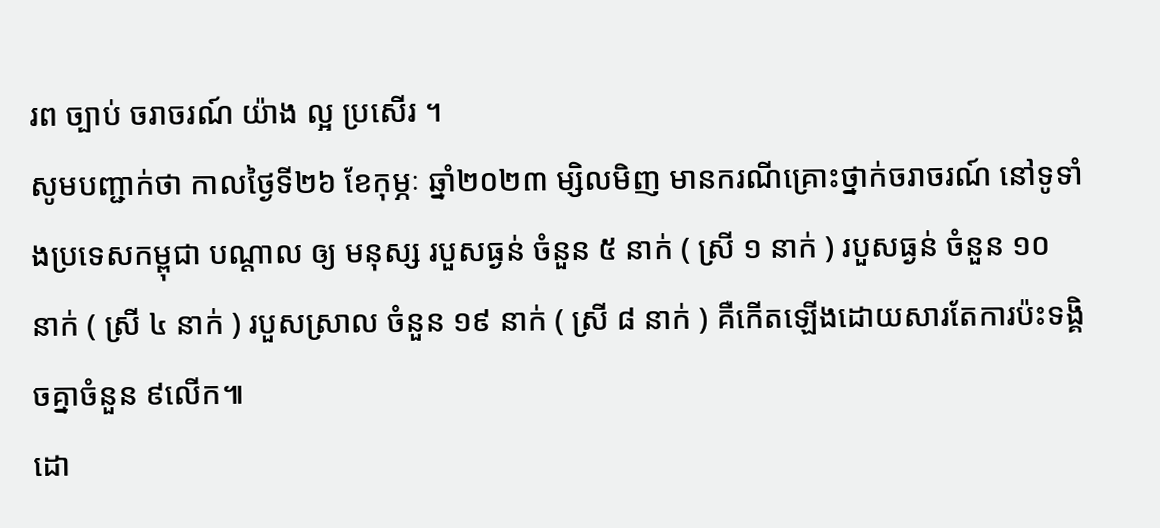រព ច្បាប់ ចរាចរណ៍ យ៉ាង ល្អ ប្រសើរ ។
សូមបញ្ជាក់ថា កាលថ្ងៃទី២៦ ខែកុម្ភៈ ឆ្នាំ២០២៣ ម្សិលមិញ មានករណីគ្រោះថ្នាក់ចរាចរណ៍ នៅទូទាំងប្រទេសកម្ពុជា បណ្តាល ឲ្យ មនុស្ស របួសធ្ងន់ ចំនួន ៥ នាក់ ( ស្រី ១ នាក់ ) របួសធ្ងន់ ចំនួន ១០ នាក់ ( ស្រី ៤ នាក់ ) របួសស្រាល ចំនួន ១៩ នាក់ ( ស្រី ៨ នាក់ ) គឺកើតឡើងដោយសារតែការប៉ះទង្គិចគ្នាចំនួន ៩លើក៕
ដោ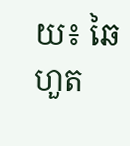យ៖ ឆៃហួត